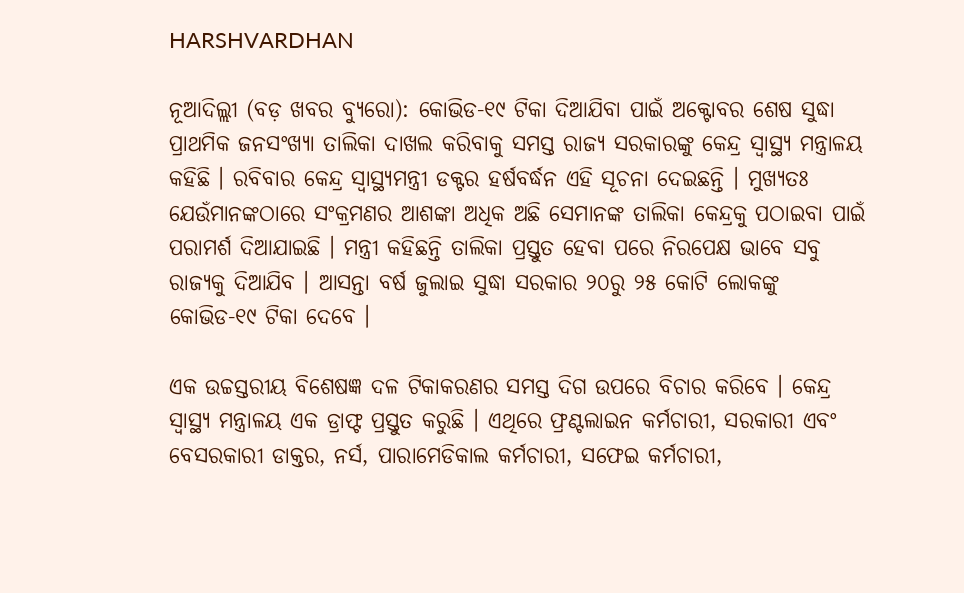HARSHVARDHAN

ନୂଆଦିଲ୍ଲୀ (ବଡ଼ ଖବର ବ୍ୟୁରୋ): କୋଭିଡ-୧୯ ଟିକା ଦିଆଯିବା ପାଇଁ ଅକ୍ଟୋବର ଶେଷ ସୁଦ୍ଧା ପ୍ରାଥମିକ ଜନସଂଖ୍ୟା ତାଲିକା ଦାଖଲ କରିବାକୁ ସମସ୍ତ ରାଜ୍ୟ ସରକାରଙ୍କୁ କେନ୍ଦ୍ର ସ୍ୱାସ୍ଥ୍ୟ ମନ୍ତ୍ରାଳୟ କହିଛି । ରବିବାର କେନ୍ଦ୍ର ସ୍ୱାସ୍ଥ୍ୟମନ୍ତ୍ରୀ ଡକ୍ଟର ହର୍ଷବର୍ଦ୍ଧନ ଏହି ସୂଚନା ଦେଇଛନ୍ତି । ମୁଖ୍ୟତଃ ଯେଉଁମାନଙ୍କଠାରେ ସଂକ୍ରମଣର ଆଶଙ୍କା ଅଧିକ ଅଛି ସେମାନଙ୍କ ତାଲିକା କେନ୍ଦ୍ରକୁ ପଠାଇବା ପାଇଁ ପରାମର୍ଶ ଦିଆଯାଇଛି । ମନ୍ତ୍ରୀ କହିଛନ୍ତି ତାଲିକା ପ୍ରସ୍ତୁତ ହେବା ପରେ ନିରପେକ୍ଷ ଭାବେ ସବୁ ରାଜ୍ୟକୁ ଦିଆଯିବ । ଆସନ୍ତା ବର୍ଷ ଜୁଲାଇ ସୁଦ୍ଧା ସରକାର ୨୦ରୁ ୨୫ କୋଟି ଲୋକଙ୍କୁ କୋଭିଡ-୧୯ ଟିକା ଦେବେ ।

ଏକ ଉଚ୍ଚସ୍ତରୀୟ ବିଶେଷଜ୍ଞ ଦଳ ଟିକାକରଣର ସମସ୍ତ ଦିଗ ଉପରେ ବିଚାର କରିବେ । କେନ୍ଦ୍ର ସ୍ୱାସ୍ଥ୍ୟ ମନ୍ତ୍ରାଳୟ ଏକ ଡ୍ରାଫ୍ଟ ପ୍ରସ୍ତୁତ କରୁଛି । ଏଥିରେ ଫ୍ରଣ୍ଟଲାଇନ କର୍ମଚାରୀ, ସରକାରୀ ଏବଂ ବେସରକାରୀ ଡାକ୍ତର, ନର୍ସ, ପାରାମେଡିକାଲ କର୍ମଚାରୀ, ସଫେଇ କର୍ମଚାରୀ,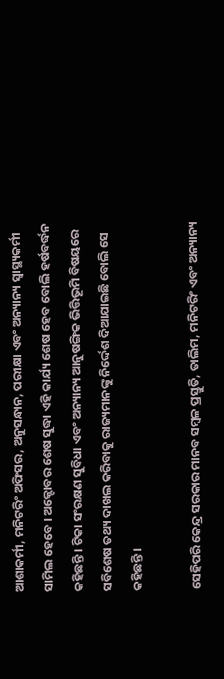ଆଶାକର୍ମୀ, ମନିଟରିଂ ଅଫିସର, ଅନୁସନ୍ଧାନ, ପରୀକ୍ଷା ଏବଂ ଅନ୍ୟାନ୍ୟ ସ୍ୱାସ୍ଥ୍ୟକର୍ମୀ ସାମିଲ ହେବେ । ଅକ୍ଟୋବର ଶେଷ ସୁଦ୍ଧା ଏହି କାର୍ଯ୍ୟ ଶେଷ ହେବ ବୋଲି ହର୍ଷବର୍ଦ୍ଧନ କହିଛନ୍ତି । ଟିକା ସଂରକ୍ଷଣ ସୁବିଧା ଏବଂ ଅନ୍ୟାନ୍ୟ ଆନୁଷଙ୍ଗିକ ଭିତ୍ତିଭୂମି ବିଷୟରେ ସବିଶେଷ ତଥ୍ୟ ଦାଖଲ କରିବାକୁ ରାଜ୍ୟମାନଙ୍କୁ ନିର୍ଦ୍ଦେଶ ଦିଆଯାଇଛି ବୋଲି ସେ କହିଛନ୍ତି ।

ସେହିପରି କେନ୍ଦ୍ର ସରକାର ମାନବ ସମ୍ବଳ ପ୍ରସ୍ତୁତି, ତାଲିମ, ମନିଟରିଂ ଏବଂ ଅନ୍ୟାନ୍ୟ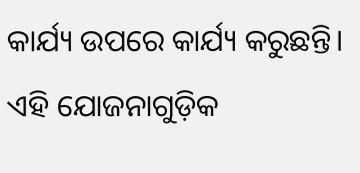କାର୍ଯ୍ୟ ଉପରେ କାର୍ଯ୍ୟ କରୁଛନ୍ତି। ଏହି ଯୋଜନାଗୁଡ଼ିକ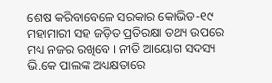ଶେଷ କରିବାବେଳେ ସରକାର କୋଭିଡ-୧୯ ମହାମାରୀ ସହ ଜଡ଼ିତ ପ୍ରତିରକ୍ଷା ତଥ୍ୟ ଉପରେ ମଧ୍ୟ ନଜର ରଖିବେ । ନୀତି ଆୟୋଗ ସଦସ୍ୟ ଭି.କେ ପାଲଙ୍କ ଅଧ୍ୟକ୍ଷତାରେ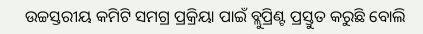ଉଚ୍ଚସ୍ତରୀୟ କମିଟି ସମଗ୍ର ପ୍ରକ୍ରିୟା ପାଇଁ ବ୍ଲୁପ୍ରିଣ୍ଟ ପ୍ରସ୍ତୁତ କରୁଛି ବୋଲି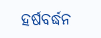ହର୍ଷବର୍ଦ୍ଧନ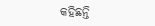କହିଛନ୍ତି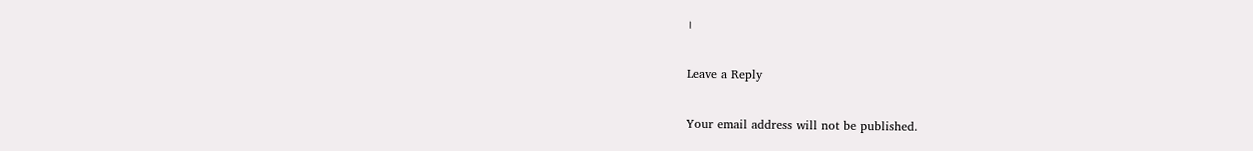।

Leave a Reply

Your email address will not be published.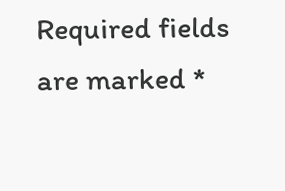Required fields are marked *